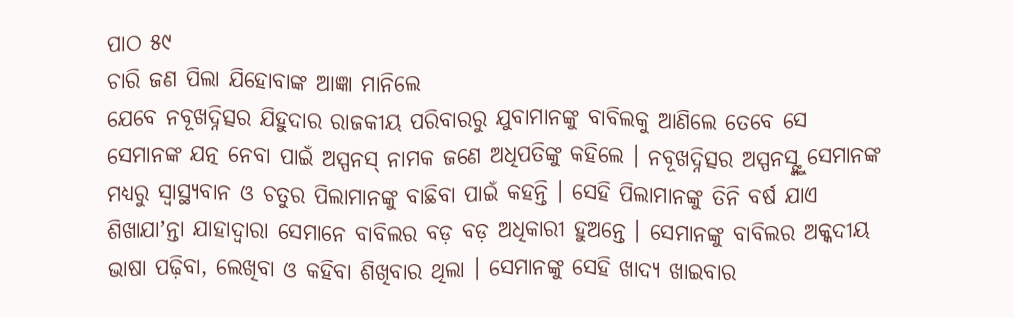ପାଠ ୫୯
ଚାରି ଜଣ ପିଲା ଯିହୋବାଙ୍କ ଆଜ୍ଞା ମାନିଲେ
ଯେବେ ନବୂଖଦ୍ନିତ୍ସର ଯିହୁଦାର ରାଜକୀୟ ପରିବାରରୁ ଯୁବାମାନଙ୍କୁ ବାବିଲକୁ ଆଣିଲେ ତେବେ ସେ ସେମାନଙ୍କ ଯତ୍ନ ନେବା ପାଇଁ ଅସ୍ପନସ୍ ନାମକ ଜଣେ ଅଧିପତିଙ୍କୁ କହିଲେ । ନବୂଖଦ୍ନିତ୍ସର ଅସ୍ପନସ୍ଙ୍କୁ ସେମାନଙ୍କ ମଧ୍ୟରୁ ସ୍ୱାସ୍ଥ୍ୟବାନ ଓ ଚତୁର ପିଲାମାନଙ୍କୁ ବାଛିବା ପାଇଁ କହନ୍ତି । ସେହି ପିଲାମାନଙ୍କୁ ତିନି ବର୍ଷ ଯାଏ ଶିଖାଯାʼନ୍ତା ଯାହାଦ୍ୱାରା ସେମାନେ ବାବିଲର ବଡ଼ ବଡ଼ ଅଧିକାରୀ ହୁଅନ୍ତେ । ସେମାନଙ୍କୁ ବାବିଲର ଅକ୍କଦୀୟ ଭାଷା ପଢ଼ିବା, ଲେଖିବା ଓ କହିବା ଶିଖିବାର ଥିଲା । ସେମାନଙ୍କୁ ସେହି ଖାଦ୍ୟ ଖାଇବାର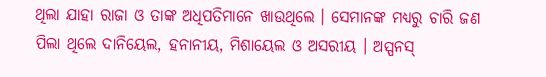ଥିଲା ଯାହା ରାଜା ଓ ତାଙ୍କ ଅଧିପତିମାନେ ଖାଉଥିଲେ । ସେମାନଙ୍କ ମଧ୍ୟରୁ ଚାରି ଜଣ ପିଲା ଥିଲେ ଦାନିୟେଲ, ହନାନୀୟ, ମିଶାୟେଲ ଓ ଅସରୀୟ । ଅସ୍ପନସ୍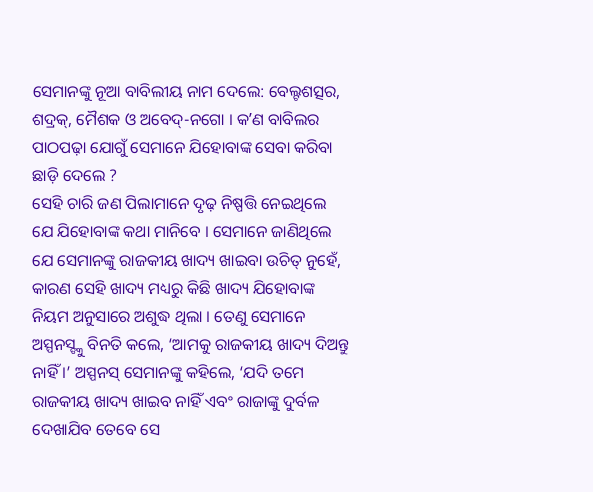ସେମାନଙ୍କୁ ନୂଆ ବାବିଲୀୟ ନାମ ଦେଲେ: ବେଲ୍ଟଶତ୍ସର, ଶଦ୍ରକ୍, ମୈଶକ ଓ ଅବେଦ୍-ନଗୋ । କʼଣ ବାବିଲର ପାଠପଢ଼ା ଯୋଗୁଁ ସେମାନେ ଯିହୋବାଙ୍କ ସେବା କରିବା ଛାଡ଼ି ଦେଲେ ?
ସେହି ଚାରି ଜଣ ପିଲାମାନେ ଦୃଢ଼ ନିଷ୍ପତ୍ତି ନେଇଥିଲେ ଯେ ଯିହୋବାଙ୍କ କଥା ମାନିବେ । ସେମାନେ ଜାଣିଥିଲେ ଯେ ସେମାନଙ୍କୁ ରାଜକୀୟ ଖାଦ୍ୟ ଖାଇବା ଉଚିତ୍ ନୁହେଁ, କାରଣ ସେହି ଖାଦ୍ୟ ମଧ୍ୟରୁ କିଛି ଖାଦ୍ୟ ଯିହୋବାଙ୍କ ନିୟମ ଅନୁସାରେ ଅଶୁଦ୍ଧ ଥିଲା । ତେଣୁ ସେମାନେ ଅସ୍ପନସ୍ଙ୍କୁ ବିନତି କଲେ, ‘ଆମକୁ ରାଜକୀୟ ଖାଦ୍ୟ ଦିଅନ୍ତୁ ନାହିଁ ।’ ଅସ୍ପନସ୍ ସେମାନଙ୍କୁ କହିଲେ, ‘ଯଦି ତମେ ରାଜକୀୟ ଖାଦ୍ୟ ଖାଇବ ନାହିଁ ଏବଂ ରାଜାଙ୍କୁ ଦୁର୍ବଳ ଦେଖାଯିବ ତେବେ ସେ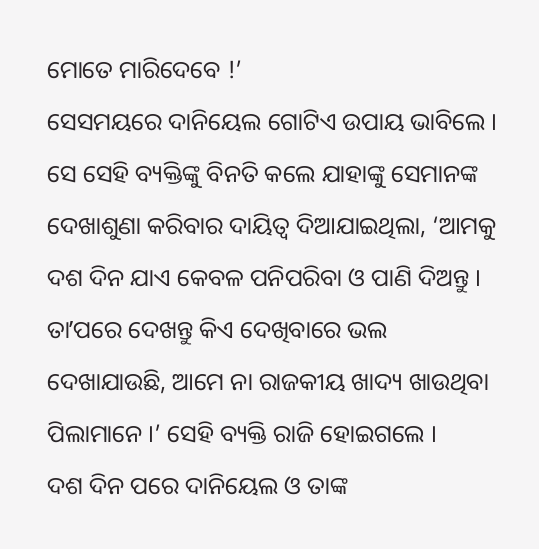ମୋତେ ମାରିଦେବେ !’
ସେସମୟରେ ଦାନିୟେଲ ଗୋଟିଏ ଉପାୟ ଭାବିଲେ । ସେ ସେହି ବ୍ୟକ୍ତିଙ୍କୁ ବିନତି କଲେ ଯାହାଙ୍କୁ ସେମାନଙ୍କ ଦେଖାଶୁଣା କରିବାର ଦାୟିତ୍ୱ ଦିଆଯାଇଥିଲା, ‘ଆମକୁ ଦଶ ଦିନ ଯାଏ କେବଳ ପନିପରିବା ଓ ପାଣି ଦିଅନ୍ତୁ । ତାʼପରେ ଦେଖନ୍ତୁ କିଏ ଦେଖିବାରେ ଭଲ ଦେଖାଯାଉଛି, ଆମେ ନା ରାଜକୀୟ ଖାଦ୍ୟ ଖାଉଥିବା ପିଲାମାନେ ।’ ସେହି ବ୍ୟକ୍ତି ରାଜି ହୋଇଗଲେ ।
ଦଶ ଦିନ ପରେ ଦାନିୟେଲ ଓ ତାଙ୍କ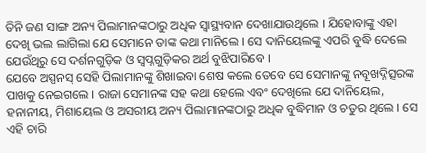ତିନି ଜଣ ସାଙ୍ଗ ଅନ୍ୟ ପିଲାମାନଙ୍କଠାରୁ ଅଧିକ ସ୍ୱାସ୍ଥ୍ୟବାନ ଦେଖାଯାଉଥିଲେ । ଯିହୋବାଙ୍କୁ ଏହା ଦେଖି ଭଲ ଲାଗିଲା ଯେ ସେମାନେ ତାଙ୍କ କଥା ମାନିଲେ । ସେ ଦାନିୟେଲଙ୍କୁ ଏପରି ବୁଦ୍ଧି ଦେଲେ ଯେଉଁଥିରୁ ସେ ଦର୍ଶନଗୁଡ଼ିକ ଓ ସ୍ୱପ୍ନଗୁଡ଼ିକର ଅର୍ଥ ବୁଝିପାରିବେ ।
ଯେବେ ଅସ୍ପନସ୍ ସେହି ପିଲାମାନଙ୍କୁ ଶିଖାଇବା ଶେଷ କଲେ ତେବେ ସେ ସେମାନଙ୍କୁ ନବୂଖଦ୍ନିତ୍ସରଙ୍କ ପାଖକୁ ନେଇଗଲେ । ରାଜା ସେମାନଙ୍କ ସହ କଥା ହେଲେ ଏବଂ ଦେଖିଲେ ଯେ ଦାନିୟେଲ, ହନାନୀୟ, ମିଶାୟେଲ ଓ ଅସରୀୟ ଅନ୍ୟ ପିଲାମାନଙ୍କଠାରୁ ଅଧିକ ବୁଦ୍ଧିମାନ ଓ ଚତୁର ଥିଲେ । ସେ ଏହି ଚାରି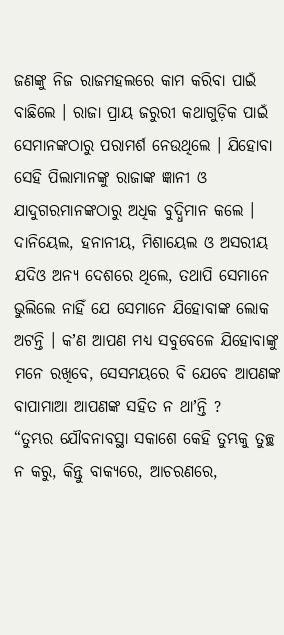ଜଣଙ୍କୁ ନିଜ ରାଜମହଲରେ କାମ କରିବା ପାଇଁ ବାଛିଲେ । ରାଜା ପ୍ରାୟ ଜରୁରୀ କଥାଗୁଡ଼ିକ ପାଇଁ ସେମାନଙ୍କଠାରୁ ପରାମର୍ଶ ନେଉଥିଲେ । ଯିହୋବା ସେହି ପିଲାମାନଙ୍କୁ ରାଜାଙ୍କ ଜ୍ଞାନୀ ଓ ଯାଦୁଗରମାନଙ୍କଠାରୁ ଅଧିକ ବୁଦ୍ଧିମାନ କଲେ ।
ଦାନିୟେଲ, ହନାନୀୟ, ମିଶାୟେଲ ଓ ଅସରୀୟ ଯଦିଓ ଅନ୍ୟ ଦେଶରେ ଥିଲେ, ତଥାପି ସେମାନେ ଭୁଲିଲେ ନାହିଁ ଯେ ସେମାନେ ଯିହୋବାଙ୍କ ଲୋକ ଅଟନ୍ତି । କʼଣ ଆପଣ ମଧ୍ୟ ସବୁବେଳେ ଯିହୋବାଙ୍କୁ ମନେ ରଖିବେ, ସେସମୟରେ ବି ଯେବେ ଆପଣଙ୍କ ବାପାମାଆ ଆପଣଙ୍କ ସହିତ ନ ଥାʼନ୍ତି ?
“ତୁମ୍ଭର ଯୌବନାବସ୍ଥା ସକାଶେ କେହି ତୁମ୍ଭକୁ ତୁଚ୍ଛ ନ କରୁ, କିନ୍ତୁ ବାକ୍ୟରେ, ଆଚରଣରେ,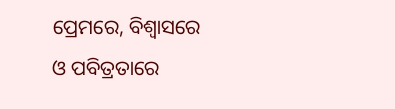ପ୍ରେମରେ, ବିଶ୍ୱାସରେ ଓ ପବିତ୍ରତାରେ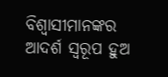ବିଶ୍ୱାସୀମାନଙ୍କର ଆଦର୍ଶ ସ୍ୱରୂପ ହୁଅ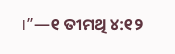।”—୧ ତୀମଥି ୪:୧୨